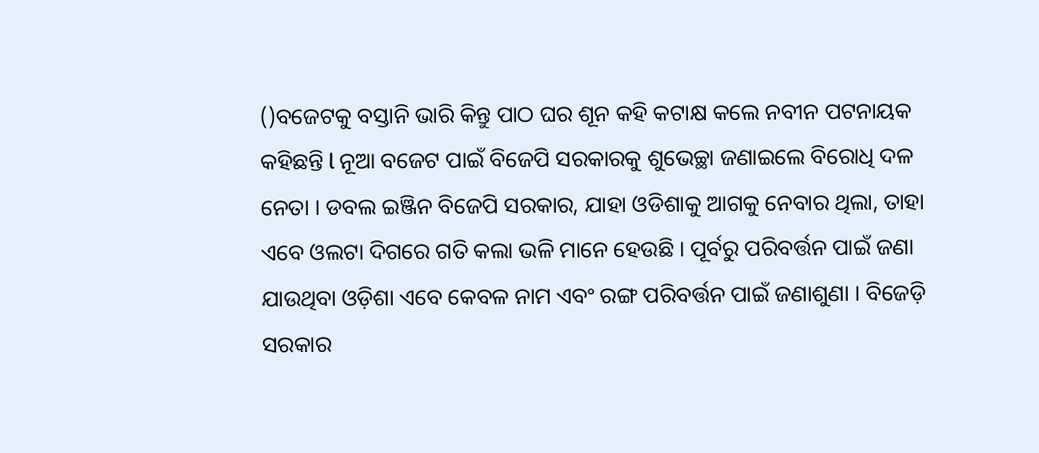()ବଜେଟକୁ ବସ୍ତାନି ଭାରି କିନ୍ତୁ ପାଠ ଘର ଶୂନ କହି କଟାକ୍ଷ କଲେ ନବୀନ ପଟନାୟକ କହିଛନ୍ତି l ନୂଆ ବଜେଟ ପାଇଁ ବିଜେପି ସରକାରକୁ ଶୁଭେଚ୍ଛା ଜଣାଇଲେ ବିରୋଧି ଦଳ ନେତା । ଡବଲ ଇଞ୍ଜିନ ବିଜେପି ସରକାର, ଯାହା ଓଡିଶାକୁ ଆଗକୁ ନେବାର ଥିଲା, ତାହା ଏବେ ଓଲଟା ଦିଗରେ ଗତି କଲା ଭଳି ମାନେ ହେଉଛି । ପୂର୍ବରୁ ପରିବର୍ତ୍ତନ ପାଇଁ ଜଣା ଯାଉଥିବା ଓଡ଼ିଶା ଏବେ କେବଳ ନାମ ଏବଂ ରଙ୍ଗ ପରିବର୍ତ୍ତନ ପାଇଁ ଜଣାଶୁଣା । ବିଜେଡ଼ି ସରକାର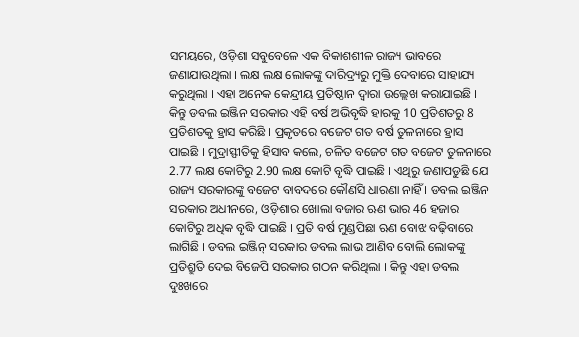ସମୟରେ, ଓଡ଼ିଶା ସବୁବେଳେ ଏକ ବିକାଶଶୀଳ ରାଜ୍ୟ ଭାବରେ ଜଣାଯାଉଥିଲା । ଲକ୍ଷ ଲକ୍ଷ ଲୋକଙ୍କୁ ଦାରିଦ୍ର୍ୟରୁ ମୁକ୍ତି ଦେବାରେ ସାହାଯ୍ୟ କରୁଥିଲା । ଏହା ଅନେକ କେନ୍ଦ୍ରୀୟ ପ୍ରତିଷ୍ଠାନ ଦ୍ୱାରା ଉଲ୍ଲେଖ କରାଯାଇଛି । କିନ୍ତୁ ଡବଲ ଇଞ୍ଜିନ ସରକାର ଏହି ବର୍ଷ ଅଭିବୃଦ୍ଧି ହାରକୁ 10 ପ୍ରତିଶତରୁ 8 ପ୍ରତିଶତକୁ ହ୍ରାସ କରିଛି । ପ୍ରକୃତରେ ବଜେଟ ଗତ ବର୍ଷ ତୁଳନାରେ ହ୍ରାସ ପାଇଛି । ମୁଦ୍ରାସ୍ଫୀତିକୁ ହିସାବ କଲେ, ଚଳିତ ବଜେଟ ଗତ ବଜେଟ ତୁଳନାରେ 2.77 ଲକ୍ଷ କୋଟିରୁ 2.90 ଲକ୍ଷ କୋଟି ବୃଦ୍ଧି ପାଇଛି । ଏଥିରୁ ଜଣାପଡୁଛି ଯେ ରାଜ୍ୟ ସରକାରଙ୍କୁ ବଜେଟ ବାବଦରେ କୌଣସି ଧାରଣା ନାହିଁ । ଡବଲ ଇଞ୍ଜିନ ସରକାର ଅଧୀନରେ, ଓଡ଼ିଶାର ଖୋଲା ବଜାର ଋଣ ଭାର 46 ହଜାର କୋଟିରୁ ଅଧିକ ବୃଦ୍ଧି ପାଇଛି । ପ୍ରତି ବର୍ଷ ମୁଣ୍ଡପିଛା ଋଣ ବୋଝ ବଢ଼ିବାରେ ଲାଗିଛି । ଡବଲ ଇଞ୍ଜିନ୍ ସରକାର ଡବଲ ଲାଭ ଆଣିବ ବୋଲି ଲୋକଙ୍କୁ ପ୍ରତିଶ୍ରୁତି ଦେଇ ବିଜେପି ସରକାର ଗଠନ କରିଥିଲା । କିନ୍ତୁ ଏହା ଡବଲ ଦୁଃଖରେ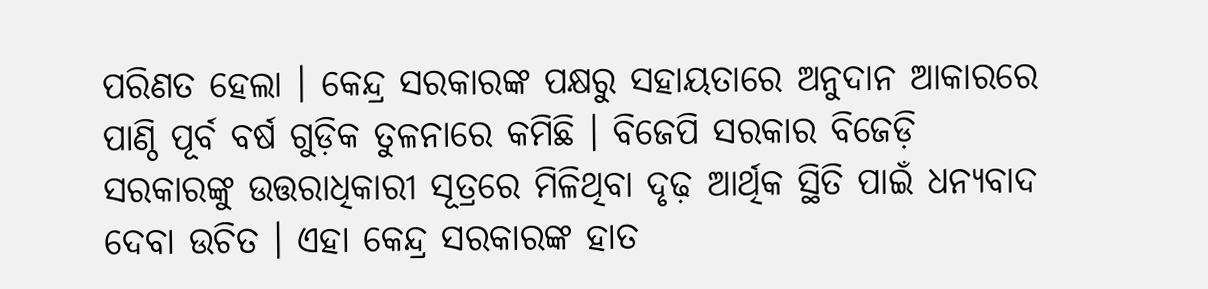ପରିଣତ ହେଲା । କେନ୍ଦ୍ର ସରକାରଙ୍କ ପକ୍ଷରୁ ସହାୟତାରେ ଅନୁଦାନ ଆକାରରେ ପାଣ୍ଠି ପୂର୍ବ ବର୍ଷ ଗୁଡ଼ିକ ତୁଳନାରେ କମିଛି । ବିଜେପି ସରକାର ବିଜେଡ଼ି ସରକାରଙ୍କୁ ଉତ୍ତରାଧିକାରୀ ସୂତ୍ରରେ ମିଳିଥିବା ଦୃଢ଼ ଆର୍ଥିକ ସ୍ଥିତି ପାଇଁ ଧନ୍ୟବାଦ ଦେବା ଉଚିତ । ଏହା କେନ୍ଦ୍ର ସରକାରଙ୍କ ହାତ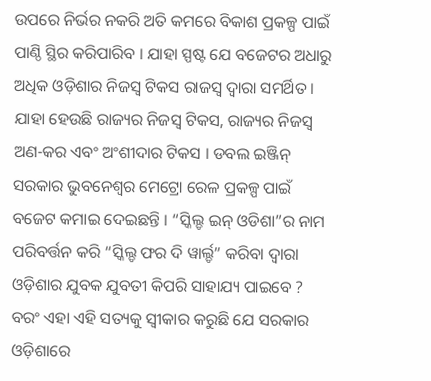ଉପରେ ନିର୍ଭର ନକରି ଅତି କମରେ ବିକାଶ ପ୍ରକଳ୍ପ ପାଇଁ ପାଣ୍ଠି ସ୍ଥିର କରିପାରିବ । ଯାହା ସ୍ପଷ୍ଟ ଯେ ବଜେଟର ଅଧାରୁ ଅଧିକ ଓଡ଼ିଶାର ନିଜସ୍ୱ ଟିକସ ରାଜସ୍ୱ ଦ୍ୱାରା ସମର୍ଥିତ । ଯାହା ହେଉଛି ରାଜ୍ୟର ନିଜସ୍ୱ ଟିକସ, ରାଜ୍ୟର ନିଜସ୍ୱ ଅଣ-କର ଏବଂ ଅଂଶୀଦାର ଟିକସ । ଡବଲ ଇଞ୍ଜିନ୍ ସରକାର ଭୁବନେଶ୍ୱର ମେଟ୍ରୋ ରେଳ ପ୍ରକଳ୍ପ ପାଇଁ ବଜେଟ କମାଇ ଦେଇଛନ୍ତି । “ସ୍କିଲ୍ଡ ଇନ୍ ଓଡିଶା”ର ନାମ ପରିବର୍ତ୍ତନ କରି “ସ୍କିଲ୍ଡ ଫର ଦି ୱାର୍ଲ୍ଡ” କରିବା ଦ୍ୱାରା ଓଡ଼ିଶାର ଯୁବକ ଯୁବତୀ କିପରି ସାହାଯ୍ୟ ପାଇବେ ? ବରଂ ଏହା ଏହି ସତ୍ୟକୁ ସ୍ୱୀକାର କରୁଛି ଯେ ସରକାର ଓଡ଼ିଶାରେ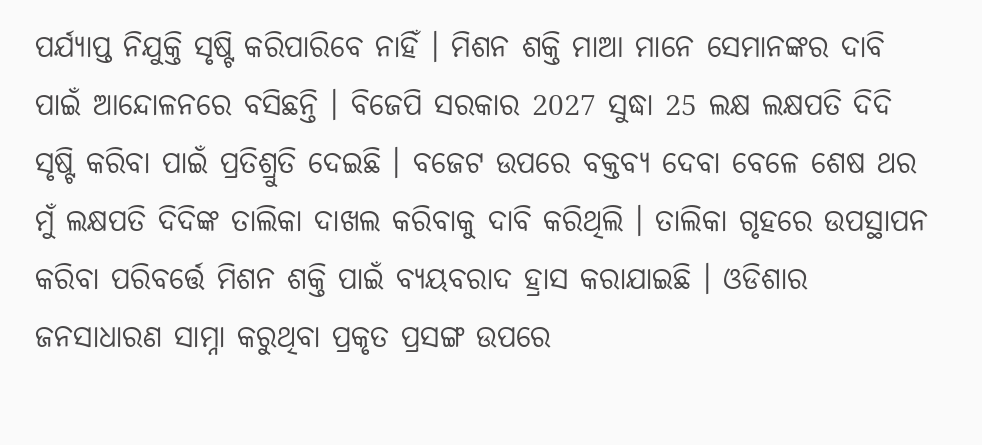ପର୍ଯ୍ୟାପ୍ତ ନିଯୁକ୍ତି ସୃଷ୍ଟି କରିପାରିବେ ନାହିଁ । ମିଶନ ଶକ୍ତି ମାଆ ମାନେ ସେମାନଙ୍କର ଦାବି ପାଇଁ ଆନ୍ଦୋଳନରେ ବସିଛନ୍ତି । ବିଜେପି ସରକାର 2027 ସୁଦ୍ଧା 25 ଲକ୍ଷ ଲକ୍ଷପତି ଦିଦି ସୃଷ୍ଟି କରିବା ପାଇଁ ପ୍ରତିଶ୍ରୁତି ଦେଇଛି । ବଜେଟ ଉପରେ ବକ୍ତବ୍ୟ ଦେବା ବେଳେ ଶେଷ ଥର ମୁଁ ଲକ୍ଷପତି ଦିଦିଙ୍କ ତାଲିକା ଦାଖଲ କରିବାକୁ ଦାବି କରିଥିଲି । ତାଲିକା ଗୃହରେ ଉପସ୍ଥାପନ କରିବା ପରିବର୍ତ୍ତେ ମିଶନ ଶକ୍ତି ପାଇଁ ବ୍ୟୟବରାଦ ହ୍ରାସ କରାଯାଇଛି । ଓଡିଶାର ଜନସାଧାରଣ ସାମ୍ନା କରୁଥିବା ପ୍ରକୃତ ପ୍ରସଙ୍ଗ ଉପରେ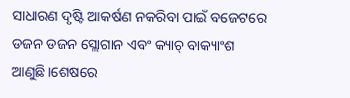ସାଧାରଣ ଦୃଷ୍ଟି ଆକର୍ଷଣ ନକରିବା ପାଇଁ ବଜେଟରେ ଡଜନ ଡଜନ ସ୍ଲୋଗାନ ଏବଂ କ୍ୟାଚ୍ ବାକ୍ୟାଂଶ ଆଣୁଛି।ଶେଷରେ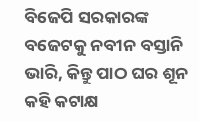ବିଜେପି ସରକାରଙ୍କ ବଜେଟକୁ ନବୀନ ବସ୍ତାନି ଭାରି, କିନ୍ତୁ ପାଠ ଘର ଶୂନ କହି କଟାକ୍ଷ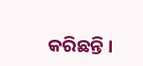କରିଛନ୍ତି ।